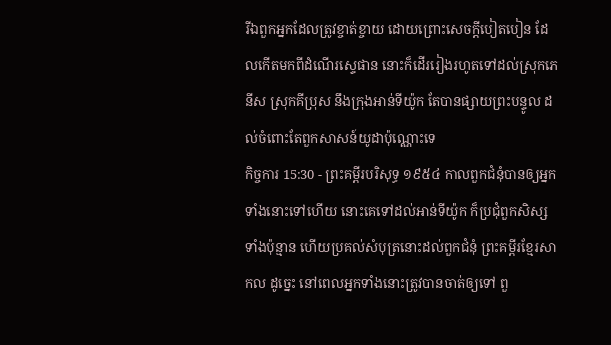រីឯពួកអ្នកដែលត្រូវខ្ចាត់ខ្ចាយ ដោយព្រោះសេចក្ដីបៀតបៀន ដែលកើតមកពីដំណើរស្ទេផាន នោះក៏ដើររៀងរហូតទៅដល់ស្រុកភេនីស ស្រុកគីប្រុស នឹងក្រុងអាន់ទីយ៉ូក តែបានផ្សាយព្រះបន្ទូល ដល់ចំពោះតែពួកសាសន៍យូដាប៉ុណ្ណោះទេ
កិច្ចការ 15:30 - ព្រះគម្ពីរបរិសុទ្ធ ១៩៥៤ កាលពួកជំនុំបានឲ្យអ្នកទាំងនោះទៅហើយ នោះគេទៅដល់អាន់ទីយ៉ូក ក៏ប្រជុំពួកសិស្សទាំងប៉ុន្មាន ហើយប្រគល់សំបុត្រនោះដល់ពួកជំនុំ ព្រះគម្ពីរខ្មែរសាកល ដូច្នេះ នៅពេលអ្នកទាំងនោះត្រូវបានចាត់ឲ្យទៅ ពួ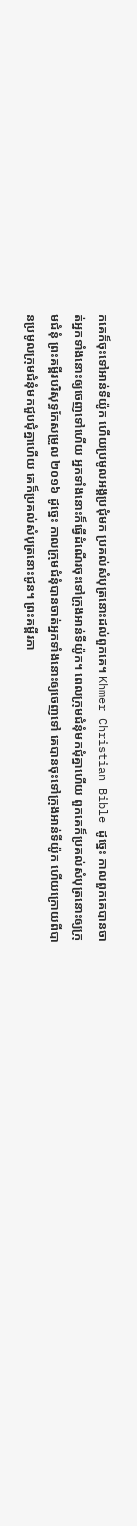កគេក៏ចុះទៅអាន់ទីយ៉ូក ហើយប្រមូលអង្គប្រជុំមក ប្រគល់សំបុត្រនោះដល់ពួកគេ។ Khmer Christian Bible ដូច្នេះ កាលពួកគេបានចាត់អ្នកទាំងនោះឲ្យចេញទៅហើយ អ្នកទាំងនោះក៏ធ្វើដំណើរចុះទៅក្រុងឤន់ទីយ៉ូក។ ពេលក្រុមជំនុំមកជុំគ្នាហើយ ពួកគេក៏ប្រគល់សំបុត្រនោះឲ្យក្រុមជំនុំ ព្រះគម្ពីរបរិសុទ្ធកែសម្រួល ២០១៦ ដូច្នេះ កាលក្រុមជំនុំបានចាត់អ្នកទាំងនោះឲ្យចេញទៅ គេបានចុះទៅក្រុងអាន់ទីយ៉ូក ហើយក្រោយពីបានប្រមូលក្រុមជំនុំមកជួបជុំគ្នាហើយ គេក៏ប្រគល់សំបុត្រនោះជូន។ ព្រះគម្ពីរភា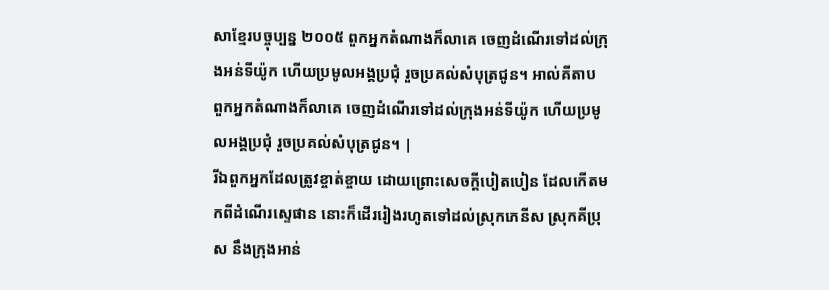សាខ្មែរបច្ចុប្បន្ន ២០០៥ ពួកអ្នកតំណាងក៏លាគេ ចេញដំណើរទៅដល់ក្រុងអន់ទីយ៉ូក ហើយប្រមូលអង្គប្រជុំ រួចប្រគល់សំបុត្រជូន។ អាល់គីតាប ពួកអ្នកតំណាងក៏លាគេ ចេញដំណើរទៅដល់ក្រុងអន់ទីយ៉ូក ហើយប្រមូលអង្គប្រជុំ រួចប្រគល់សំបុត្រជូន។ |
រីឯពួកអ្នកដែលត្រូវខ្ចាត់ខ្ចាយ ដោយព្រោះសេចក្ដីបៀតបៀន ដែលកើតមកពីដំណើរស្ទេផាន នោះក៏ដើររៀងរហូតទៅដល់ស្រុកភេនីស ស្រុកគីប្រុស នឹងក្រុងអាន់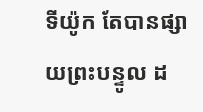ទីយ៉ូក តែបានផ្សាយព្រះបន្ទូល ដ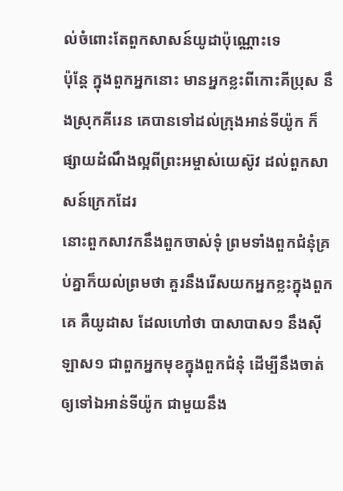ល់ចំពោះតែពួកសាសន៍យូដាប៉ុណ្ណោះទេ
ប៉ុន្តែ ក្នុងពួកអ្នកនោះ មានអ្នកខ្លះពីកោះគីប្រុស នឹងស្រុកគីរេន គេបានទៅដល់ក្រុងអាន់ទីយ៉ូក ក៏ផ្សាយដំណឹងល្អពីព្រះអម្ចាស់យេស៊ូវ ដល់ពួកសាសន៍ក្រេកដែរ
នោះពួកសាវកនឹងពួកចាស់ទុំ ព្រមទាំងពួកជំនុំគ្រប់គ្នាក៏យល់ព្រមថា គួរនឹងរើសយកអ្នកខ្លះក្នុងពួកគេ គឺយូដាស ដែលហៅថា បាសាបាស១ នឹងស៊ីឡាស១ ជាពួកអ្នកមុខក្នុងពួកជំនុំ ដើម្បីនឹងចាត់ឲ្យទៅឯអាន់ទីយ៉ូក ជាមួយនឹង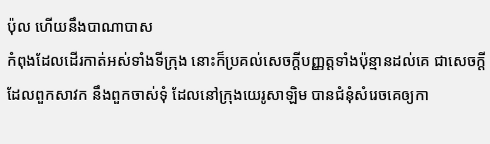ប៉ុល ហើយនឹងបាណាបាស
កំពុងដែលដើរកាត់អស់ទាំងទីក្រុង នោះក៏ប្រគល់សេចក្ដីបញ្ញត្តទាំងប៉ុន្មានដល់គេ ជាសេចក្ដីដែលពួកសាវក នឹងពួកចាស់ទុំ ដែលនៅក្រុងយេរូសាឡិម បានជំនុំសំរេចគេឲ្យកា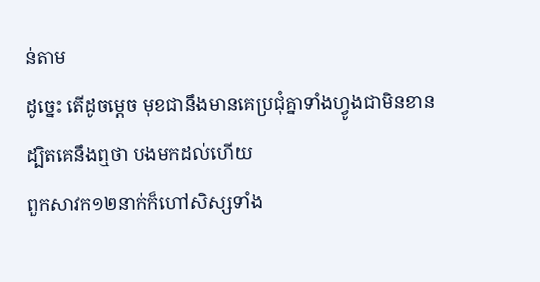ន់តាម
ដូច្នេះ តើដូចម្តេច មុខជានឹងមានគេប្រជុំគ្នាទាំងហ្វូងជាមិនខាន ដ្បិតគេនឹងឮថា បងមកដល់ហើយ
ពួកសាវក១២នាក់ក៏ហៅសិស្សទាំង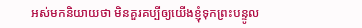អស់មកនិយាយថា មិនគួរគប្បីឲ្យយើងខ្ញុំទុកព្រះបន្ទូល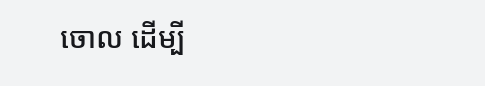ចោល ដើម្បី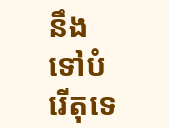នឹងទៅបំរើតុទេ